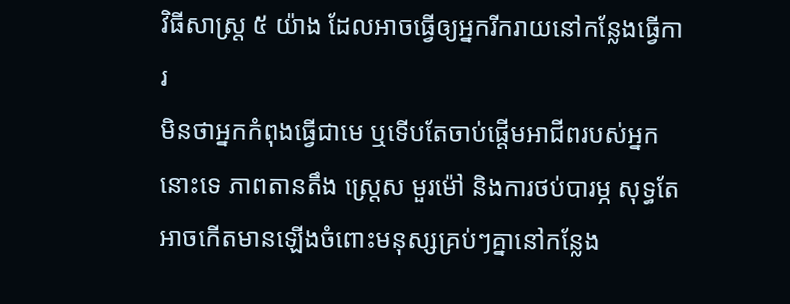វិធីសាស្រ្ត ៥ យ៉ាង ដែលអាចធ្វើឲ្យអ្នករីករាយនៅកន្លែងធ្វើការ
មិនថាអ្នកកំពុងធ្វើជាមេ ឬទើបតែចាប់ផ្តើមអាជីពរបស់អ្នកនោះទេ ភាពតានតឹង ស្ត្រេស មួរម៉ៅ និងការថប់បារម្ភ សុទ្ធតែអាចកើតមានឡើងចំពោះមនុស្សគ្រប់ៗគ្នានៅកន្លែង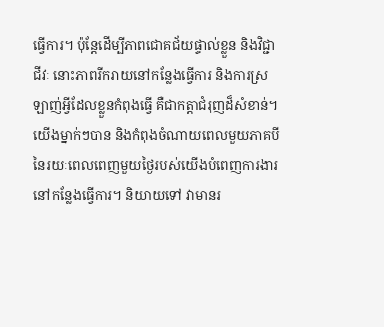ធ្វើការ។ ប៉ុន្តែដើម្បីភាពជោគជ័យផ្ទាល់ខ្លួន និងវិជ្ជាជីវៈ នោះភាពរីករាយនៅកន្លែងធ្វើការ និងការស្រឡាញ់អ្វីដែលខ្លួនកំពុងធ្វើ គឺជាកត្តាជំរុញដ៏សំខាន់។ យើងម្នាក់ៗបាន និងកំពុងចំណាយពេលមួយភាគបីនៃរយៈពេលពេញមួយថ្ងៃរបស់យើងបំពេញការងារនៅកន្លែងធ្វើការ។ និយាយទៅ វាមានរ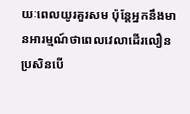យៈពេលយូរគួរសម ប៉ុន្តែអ្នកនឹងមានអារម្មណ៍ថាពេលវេលាដើរលឿន ប្រសិនបើ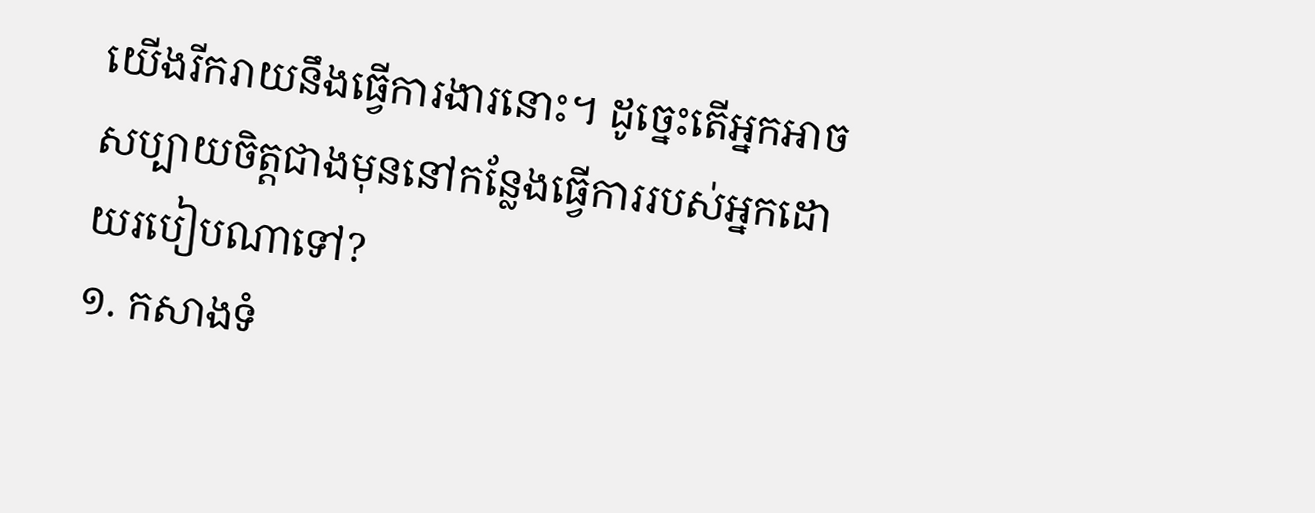យើងរីករាយនឹងធ្វើការងារនោះ។ ដូច្នេះតើអ្នកអាចសប្បាយចិត្តជាងមុននៅកន្លែងធ្វើការរបស់អ្នកដោយរបៀបណាទៅ?
១. កសាងទំ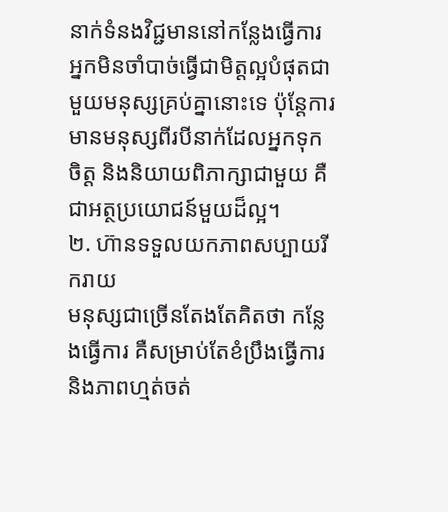នាក់ទំនងវិជ្ជមាននៅកន្លែងធ្វើការ
អ្នកមិនចាំបាច់ធ្វើជាមិត្តល្អបំផុតជាមួយមនុស្សគ្រប់គ្នានោះទេ ប៉ុន្តែការមានមនុស្សពីរបីនាក់ដែលអ្នកទុកចិត្ត និងនិយាយពិភាក្សាជាមួយ គឺជាអត្ថប្រយោជន៍មួយដ៏ល្អ។
២. ហ៊ានទទួលយកភាពសប្បាយរីករាយ
មនុស្សជាច្រើនតែងតែគិតថា កន្លែងធ្វើការ គឺសម្រាប់តែខំប្រឹងធ្វើការ និងភាពហ្មត់ចត់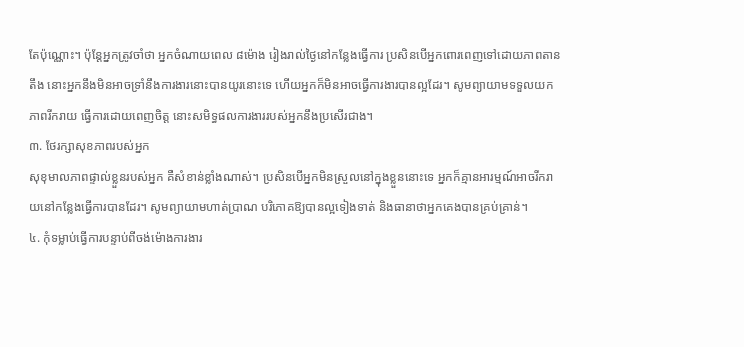តែប៉ុណ្ណោះ។ ប៉ុន្តែអ្នកត្រូវចាំថា អ្នកចំណាយពេល ៨ម៉ោង រៀងរាល់ថ្ងៃនៅកន្លែងធ្វើការ ប្រសិនបើអ្នកពោរពេញទៅដោយភាពតានតឹង នោះអ្នកនឹងមិនអាចទ្រាំនឹងការងារនោះបានយូរនោះទេ ហើយអ្នកក៏មិនអាចធ្វើការងារបានល្អដែរ។ សូមព្យាយាមទទួលយកភាពរីករាយ ធ្វើការដោយពេញចិត្ត នោះសមិទ្ធផលការងាររបស់អ្នកនឹងប្រសើរជាង។
៣. ថែរក្សាសុខភាពរបស់អ្នក
សុខុមាលភាពផ្ទាល់ខ្លួនរបស់អ្នក គឺសំខាន់ខ្លាំងណាស់។ ប្រសិនបើអ្នកមិនស្រួលនៅក្នុងខ្លួននោះទេ អ្នកក៏គ្មានអារម្មណ៍អាចរីករាយនៅកន្លែងធ្វើការបានដែរ។ សូមព្យាយាមហាត់ប្រាណ បរិភោគឱ្យបានល្អទៀងទាត់ និងធានាថាអ្នកគេងបានគ្រប់គ្រាន់។
៤. កុំទម្លាប់ធ្វើការបន្ទាប់ពីចង់ម៉ោងការងារ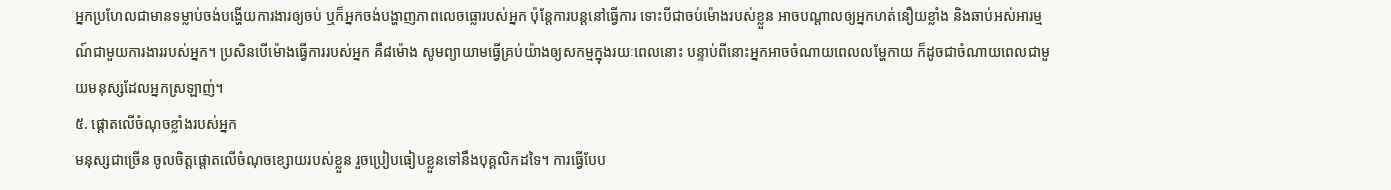អ្នកប្រហែលជាមានទម្លាប់ចង់បង្ហើយការងារឲ្យចប់ ឬក៏អ្នកចង់បង្ហាញភាពលេចធ្លោរបស់អ្នក ប៉ុន្តែការបន្តនៅធ្វើការ ទោះបីជាចប់ម៉ោងរបស់ខ្លួន អាចបណ្តាលឲ្យអ្នកហត់នឿយខ្លាំង និងឆាប់អស់អារម្មណ៍ជាមួយការងាររបស់អ្នក។ ប្រសិនបើម៉ោងធ្វើការរបស់អ្នក គឺ៨ម៉ោង សូមព្យាយាមធ្វើគ្រប់យ៉ាងឲ្យសកម្មក្នុងរយៈពេលនោះ បន្ទាប់ពីនោះអ្នកអាចចំណាយពេលលម្ហែកាយ ក៏ដូចជាចំណាយពេលជាមួយមនុស្សដែលអ្នកស្រឡាញ់។
៥. ផ្តោតលើចំណុចខ្លាំងរបស់អ្នក
មនុស្សជាច្រើន ចូលចិត្តផ្តោតលើចំណុចខ្សោយរបស់ខ្លួន រួចប្រៀបធៀបខ្លួនទៅនឹងបុគ្គលិកដទៃ។ ការធ្វើបែប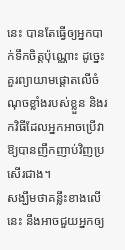នេះ បានតែធ្វើឲ្យអ្នកបាក់ទឹកចិត្តប៉ុណ្ណោះ ដូច្នេះគួរព្យាយាមផ្តោតលើចំណុចខ្លាំងរបស់ខ្លួន និងរកវិធីដែលអ្នកអាចប្រើវាឱ្យបានញឹកញាប់វិញប្រសើរជាង។
សង្ឃឹមថាគន្លឹះខាងលើនេះ នឹងអាចជួយអ្នកឲ្យ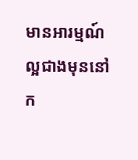មានអារម្មណ៍ល្អជាងមុននៅក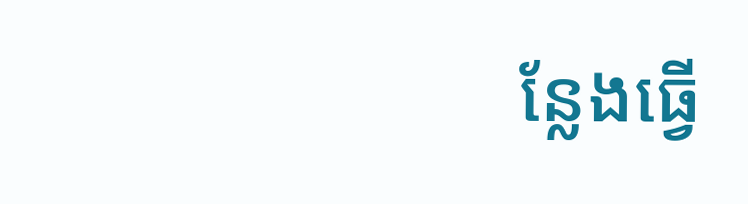ន្លែងធ្វើ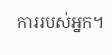ការរបស់អ្នក។